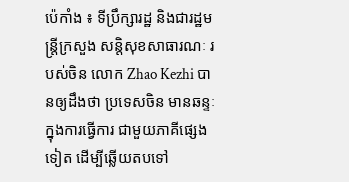ប៉េកាំង ៖ ទីប្រឹក្សារដ្ឋ និងជារដ្ឋមន្ត្រីក្រសួង សន្តិសុខសាធារណៈ របស់ចិន លោក Zhao Kezhi បានឲ្យដឹងថា ប្រទេសចិន មានឆន្ទៈក្នុងការធ្វើការ ជាមួយភាគីផ្សេងទៀត ដើម្បីឆ្លើយតបទៅ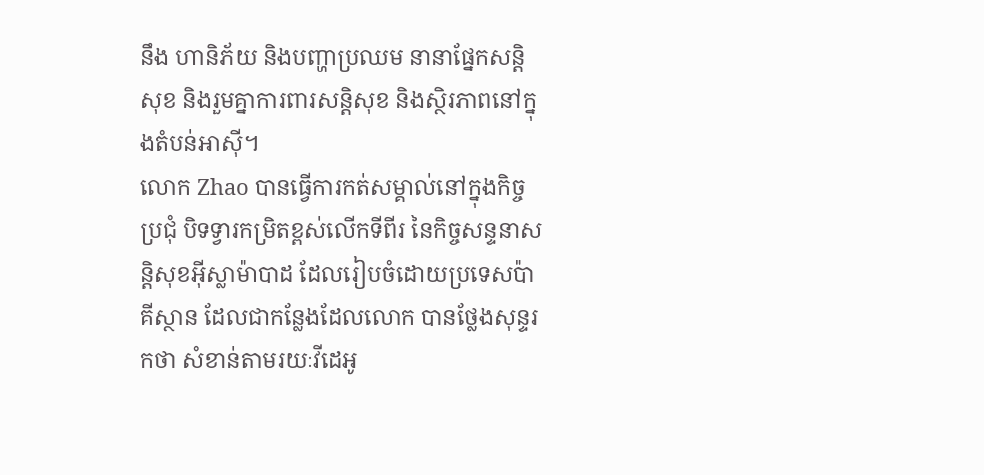នឹង ហានិភ័យ និងបញ្ហាប្រឈម នានាផ្នែកសន្តិសុខ និងរួមគ្នាការពារសន្តិសុខ និងស្ថិរភាពនៅក្នុងតំបន់អាស៊ី។
លោក Zhao បានធ្វើការកត់សម្គាល់នៅក្នុងកិច្ចប្រជុំ បិទទ្វារកម្រិតខ្ពស់លើកទីពីរ នៃកិច្ចសន្ទនាសន្តិសុខអ៊ីស្លាម៉ាបាដ ដែលរៀបចំដោយប្រទេសប៉ាគីស្ថាន ដែលជាកន្លែងដែលលោក បានថ្លែងសុន្ទរកថា សំខាន់តាមរយៈវីដេអូ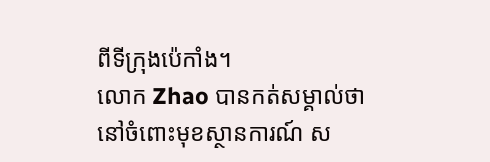ពីទីក្រុងប៉េកាំង។
លោក Zhao បានកត់សម្គាល់ថា នៅចំពោះមុខស្ថានការណ៍ ស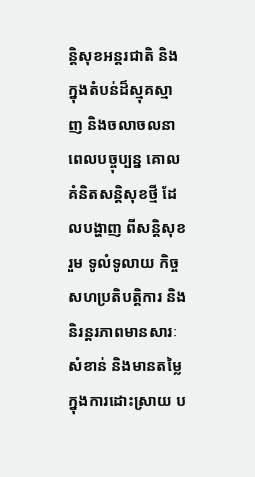ន្តិសុខអន្តរជាតិ និងក្នុងតំបន់ដ៏ស្មុគស្មាញ និងចលាចលនាពេលបច្ចុប្បន្ន គោលគំនិតសន្តិសុខថ្មី ដែលបង្ហាញ ពីសន្តិសុខរួម ទូលំទូលាយ កិច្ចសហប្រតិបត្តិការ និងនិរន្តរភាពមានសារៈសំខាន់ និងមានតម្លៃក្នុងការដោះស្រាយ ប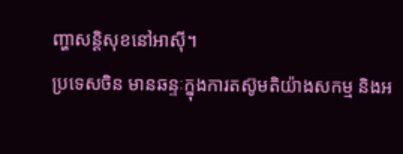ញ្ហាសន្តិសុខនៅអាស៊ី។
ប្រទេសចិន មានឆន្ទៈក្នុងការតស៊ូមតិយ៉ាងសកម្ម និងអ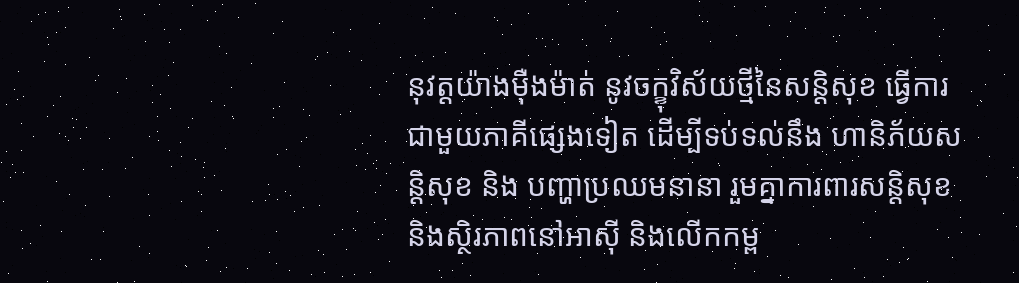នុវត្តយ៉ាងម៉ឺងម៉ាត់ នូវចក្ខុវិស័យថ្មីនៃសន្តិសុខ ធ្វើការជាមួយភាគីផ្សេងទៀត ដើម្បីទប់ទល់នឹង ហានិភ័យសន្តិសុខ និង បញ្ហាប្រឈមនានា រួមគ្នាការពារសន្តិសុខ និងស្ថិរភាពនៅអាស៊ី និងលើកកម្ព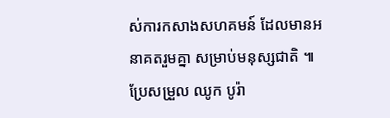ស់ការកសាងសហគមន៍ ដែលមានអនាគតរួមគ្នា សម្រាប់មនុស្សជាតិ ៕
ប្រែសម្រួល ឈូក បូរ៉ា